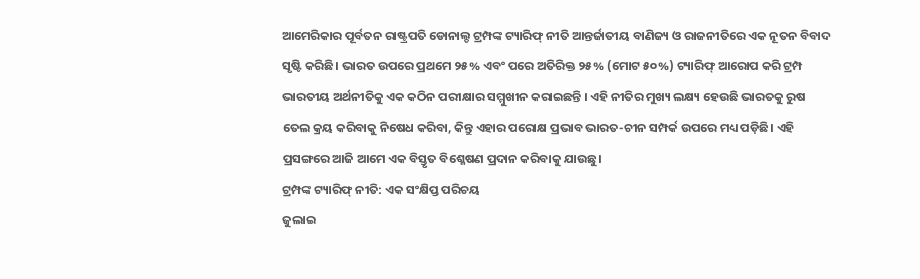ଆମେରିକାର ପୂର୍ବତନ ରାଷ୍ଟ୍ରପତି ଡୋନାଲ୍ଡ ଟ୍ରମ୍ପଙ୍କ ଟ୍ୟାରିଫ୍ ନୀତି ଆନ୍ତର୍ଜାତୀୟ ବାଣିଜ୍ୟ ଓ ରାଜନୀତିରେ ଏକ ନୂତନ ବିବାଦ ସୃଷ୍ଟି କରିଛି। ଭାରତ ଉପରେ ପ୍ରଥମେ ୨୫% ଏବଂ ପରେ ଅତିରିକ୍ତ ୨୫% (ମୋଟ ୫୦%) ଟ୍ୟାରିଫ୍ ଆରୋପ କରି ଟ୍ରମ୍ପ ଭାରତୀୟ ଅର୍ଥନୀତିକୁ ଏକ କଠିନ ପରୀକ୍ଷାର ସମ୍ମୁଖୀନ କରାଇଛନ୍ତି । ଏହି ନୀତିର ମୁଖ୍ୟ ଲକ୍ଷ୍ୟ ହେଉଛି ଭାରତକୁ ରୁଷ ତେଲ କ୍ରୟ କରିବାକୁ ନିଷେଧ କରିବା, କିନ୍ତୁ ଏହାର ପରୋକ୍ଷ ପ୍ରଭାବ ଭାରତ-ଚୀନ ସମ୍ପର୍କ ଉପରେ ମଧ୍ୟ ପଡ଼ିଛି। ଏହି ପ୍ରସଙ୍ଗରେ ଆଜି ଆମେ ଏକ ବିସ୍ତୃତ ବିଶ୍ଳେଷଣ ପ୍ରଦାନ କରିବାକୁ ଯାଉଛୁ।
ଟ୍ରମ୍ପଙ୍କ ଟ୍ୟାରିଫ୍ ନୀତି: ଏକ ସଂକ୍ଷିପ୍ତ ପରିଚୟ
ଜୁଲାଇ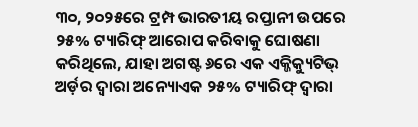୩୦, ୨୦୨୫ରେ ଟ୍ରମ୍ପ ଭାରତୀୟ ରପ୍ତାନୀ ଉପରେ ୨୫% ଟ୍ୟାରିଫ୍ ଆରୋପ କରିବାକୁ ଘୋଷଣା କରିଥିଲେ, ଯାହା ଅଗଷ୍ଟ ୬ରେ ଏକ ଏକ୍ଜିକ୍ୟୁଟିଭ୍ ଅର୍ଡ଼ର ଦ୍ଵାରା ଅନ୍ୟୋଏକ ୨୫% ଟ୍ୟାରିଫ୍ ଦ୍ଵାରା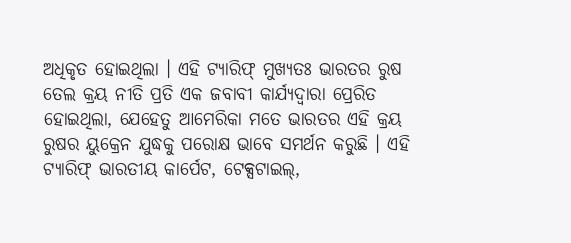ଅଧିକୃତ ହୋଇଥିଲା । ଏହି ଟ୍ୟାରିଫ୍ ମୁଖ୍ୟତଃ ଭାରତର ରୁଷ ତେଲ କ୍ରୟ ନୀତି ପ୍ରତି ଏକ ଜବାବୀ କାର୍ଯ୍ୟଦ୍ଵାରା ପ୍ରେରିତ ହୋଇଥିଲା, ଯେହେତୁ ଆମେରିକା ମତେ ଭାରତର ଏହି କ୍ରୟ ରୁଷର ୟୁକ୍ରେନ ଯୁଦ୍ଧକୁ ପରୋକ୍ଷ ଭାବେ ସମର୍ଥନ କରୁଛି । ଏହି ଟ୍ୟାରିଫ୍ ଭାରତୀୟ କାର୍ପେଟ, ଟେକ୍ସଟାଇଲ୍,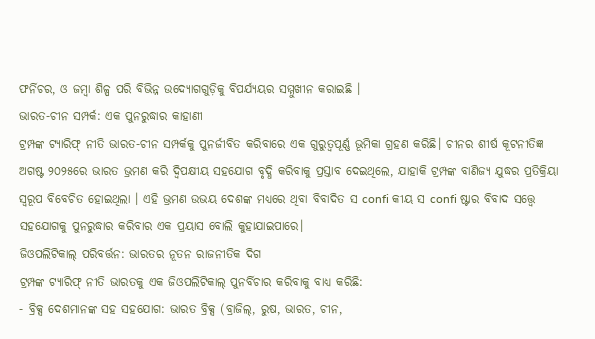ଫର୍ନିଚର, ଓ ଜମ୍ବା ଶିଳ୍ପ ପରି ବିଭିନ୍ନ ଉଦ୍ୟୋଗଗୁଡ଼ିକୁ ବିପର୍ଯ୍ୟୟର ସମ୍ମୁଖୀନ କରାଇଛି ।
ଭାରତ-ଚୀନ ସମ୍ପର୍କ: ଏକ ପୁନରୁଦ୍ଧାର କାହାଣୀ
ଟ୍ରମ୍ପଙ୍କ ଟ୍ୟାରିଫ୍ ନୀତି ଭାରତ-ଚୀନ ସମ୍ପର୍କକୁ ପୁନର୍ଜୀବିତ କରିବାରେ ଏକ ଗୁରୁତ୍ଵପୂର୍ଣ୍ଣ ଭୂମିକା ଗ୍ରହଣ କରିଛି। ଚୀନର ଶୀର୍ଷ କୂଟନୀତିଜ୍ଞ ଅଗଷ୍ଟ ୨୦୨୫ରେ ଭାରତ ଭ୍ରମଣ କରି ଦ୍ୱିପକ୍ଷୀୟ ସହଯୋଗ ବୃଦ୍ଧି କରିବାକୁ ପ୍ରସ୍ତାବ ଦେଇଥିଲେ, ଯାହାକି ଟ୍ରମ୍ପଙ୍କ ବାଣିଜ୍ୟ ଯୁଦ୍ଧର ପ୍ରତିକ୍ରିୟା ସ୍ଵରୂପ ବିବେଚିତ ହୋଇଥିଲା । ଏହି ଭ୍ରମଣ ଉଭୟ ଦେଶଙ୍କ ମଧ୍ୟରେ ଥିବା ବିବାଦିତ ସ confi କୀୟ ସ confi ଷ୍ଟାର ବିବାଦ ସତ୍ତ୍ୱେ ସହଯୋଗକୁ ପୁନରୁଦ୍ଧାର କରିବାର ଏକ ପ୍ରୟାସ ବୋଲି କୁହାଯାଇପାରେ।
ଜିଓପଲିଟିକାଲ୍ ପରିବର୍ତ୍ତନ: ଭାରତର ନୂତନ ରାଜନୀତିକ ଦିଗ
ଟ୍ରମ୍ପଙ୍କ ଟ୍ୟାରିଫ୍ ନୀତି ଭାରତକୁ ଏକ ଜିଓପଲିଟିକାଲ୍ ପୁନର୍ବିଚାର କରିବାକୁ ବାଧ୍ୟ କରିଛି:
- ବ୍ରିକ୍ସ ଦେଶମାନଙ୍କ ସହ ସହଯୋଗ: ଭାରତ ବ୍ରିକ୍ସ (ବ୍ରାଜିଲ୍, ରୁଷ, ଭାରତ, ଚୀନ,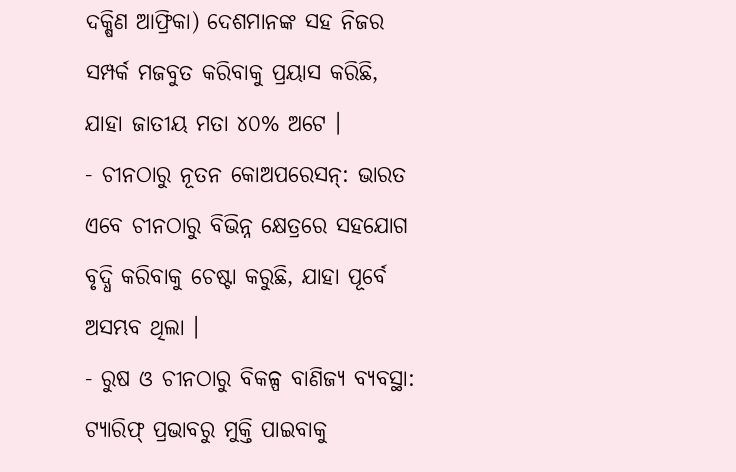ଦକ୍ଷିଣ ଆଫ୍ରିକା) ଦେଶମାନଙ୍କ ସହ ନିଜର ସମ୍ପର୍କ ମଜବୁତ କରିବାକୁ ପ୍ରୟାସ କରିଛି, ଯାହା ଜାତୀୟ ମତା ୪୦% ଅଟେ ।
- ଚୀନଠାରୁ ନୂତନ କୋଅପରେସନ୍: ଭାରତ ଏବେ ଚୀନଠାରୁ ବିଭିନ୍ନ କ୍ଷେତ୍ରରେ ସହଯୋଗ ବୃଦ୍ଧି କରିବାକୁ ଚେଷ୍ଟା କରୁଛି, ଯାହା ପୂର୍ବେ ଅସମ୍ଭବ ଥିଲା ।
- ରୁଷ ଓ ଚୀନଠାରୁ ବିକଳ୍ପ ବାଣିଜ୍ୟ ବ୍ୟବସ୍ଥା: ଟ୍ୟାରିଫ୍ ପ୍ରଭାବରୁ ମୁକ୍ତି ପାଇବାକୁ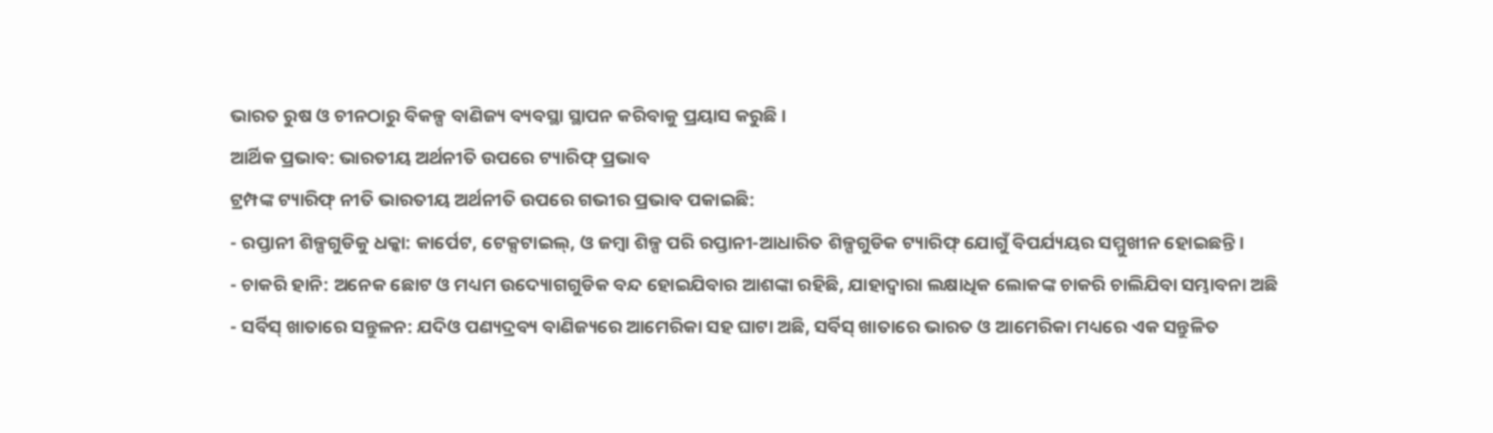ଭାରତ ରୁଷ ଓ ଚୀନଠାରୁ ବିକଳ୍ପ ବାଣିଜ୍ୟ ବ୍ୟବସ୍ଥା ସ୍ଥାପନ କରିବାକୁ ପ୍ରୟାସ କରୁଛି ।
ଆର୍ଥିକ ପ୍ରଭାବ: ଭାରତୀୟ ଅର୍ଥନୀତି ଉପରେ ଟ୍ୟାରିଫ୍ ପ୍ରଭାବ
ଟ୍ରମ୍ପଙ୍କ ଟ୍ୟାରିଫ୍ ନୀତି ଭାରତୀୟ ଅର୍ଥନୀତି ଉପରେ ଗଭୀର ପ୍ରଭାବ ପକାଇଛି:
- ରପ୍ତାନୀ ଶିଳ୍ପଗୁଡିକୁ ଧକ୍କା: କାର୍ପେଟ, ଟେକ୍ସଟାଇଲ୍, ଓ ଜମ୍ବା ଶିଳ୍ପ ପରି ରପ୍ତାନୀ-ଆଧାରିତ ଶିଳ୍ପଗୁଡିକ ଟ୍ୟାରିଫ୍ ଯୋଗୁଁ ବିପର୍ଯ୍ୟୟର ସମ୍ମୁଖୀନ ହୋଇଛନ୍ତି ।
- ଚାକରି ହାନି: ଅନେକ ଛୋଟ ଓ ମଧ୍ୟମ ଉଦ୍ୟୋଗଗୁଡିକ ବନ୍ଦ ହୋଇଯିବାର ଆଶଙ୍କା ରହିଛି, ଯାହାଦ୍ଵାରା ଲକ୍ଷାଧିକ ଲୋକଙ୍କ ଚାକରି ଚାଲିଯିବା ସମ୍ଭାବନା ଅଛି
- ସର୍ବିସ୍ ଖାତାରେ ସନ୍ତୁଳନ: ଯଦିଓ ପଣ୍ୟଦ୍ରବ୍ୟ ବାଣିଜ୍ୟରେ ଆମେରିକା ସହ ଘାଟା ଅଛି, ସର୍ବିସ୍ ଖାତାରେ ଭାରତ ଓ ଆମେରିକା ମଧ୍ୟରେ ଏକ ସନ୍ତୁଳିତ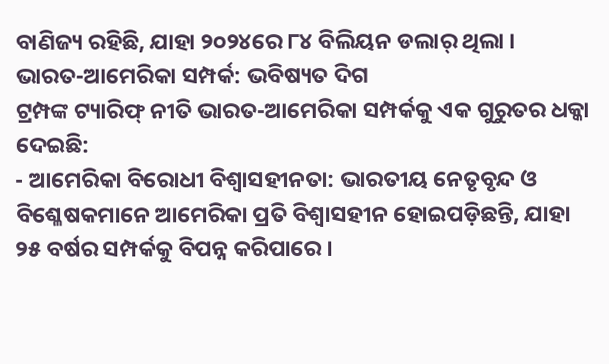ବାଣିଜ୍ୟ ରହିଛି, ଯାହା ୨୦୨୪ରେ ୮୪ ବିଲିୟନ ଡଲାର୍ ଥିଲା ।
ଭାରତ-ଆମେରିକା ସମ୍ପର୍କ: ଭବିଷ୍ୟତ ଦିଗ
ଟ୍ରମ୍ପଙ୍କ ଟ୍ୟାରିଫ୍ ନୀତି ଭାରତ-ଆମେରିକା ସମ୍ପର୍କକୁ ଏକ ଗୁରୁତର ଧକ୍କା ଦେଇଛି:
- ଆମେରିକା ବିରୋଧୀ ବିଶ୍ୱାସହୀନତା: ଭାରତୀୟ ନେତୃବୃନ୍ଦ ଓ ବିଶ୍ଳେଷକମାନେ ଆମେରିକା ପ୍ରତି ବିଶ୍ୱାସହୀନ ହୋଇପଡ଼ିଛନ୍ତି, ଯାହା ୨୫ ବର୍ଷର ସମ୍ପର୍କକୁ ବିପନ୍ନ କରିପାରେ ।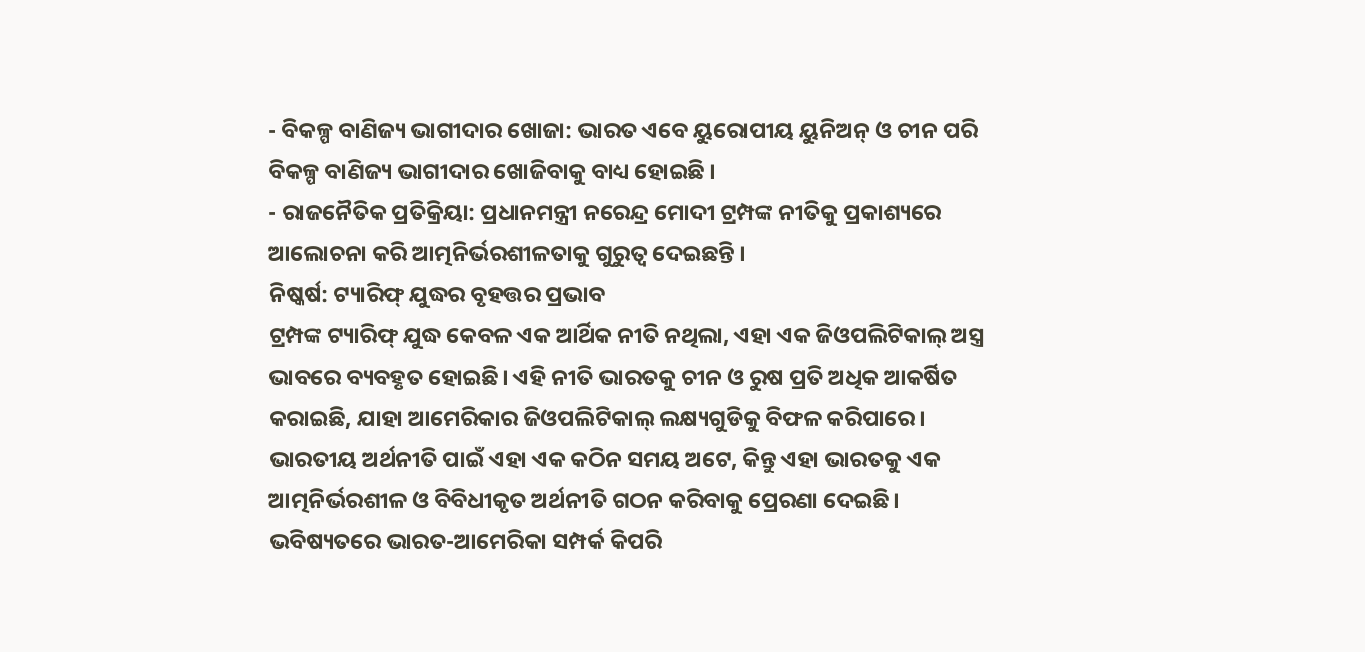- ବିକଳ୍ପ ବାଣିଜ୍ୟ ଭାଗୀଦାର ଖୋଜା: ଭାରତ ଏବେ ୟୁରୋପୀୟ ୟୁନିଅନ୍ ଓ ଚୀନ ପରି ବିକଳ୍ପ ବାଣିଜ୍ୟ ଭାଗୀଦାର ଖୋଜିବାକୁ ବାଧ୍ୟ ହୋଇଛି ।
- ରାଜନୈତିକ ପ୍ରତିକ୍ରିୟା: ପ୍ରଧାନମନ୍ତ୍ରୀ ନରେନ୍ଦ୍ର ମୋଦୀ ଟ୍ରମ୍ପଙ୍କ ନୀତିକୁ ପ୍ରକାଶ୍ୟରେ ଆଲୋଚନା କରି ଆତ୍ମନିର୍ଭରଶୀଳତାକୁ ଗୁରୁତ୍ଵ ଦେଇଛନ୍ତି ।
ନିଷ୍କର୍ଷ: ଟ୍ୟାରିଫ୍ ଯୁଦ୍ଧର ବୃହତ୍ତର ପ୍ରଭାବ
ଟ୍ରମ୍ପଙ୍କ ଟ୍ୟାରିଫ୍ ଯୁଦ୍ଧ କେବଳ ଏକ ଆର୍ଥିକ ନୀତି ନଥିଲା, ଏହା ଏକ ଜିଓପଲିଟିକାଲ୍ ଅସ୍ତ୍ର ଭାବରେ ବ୍ୟବହୃତ ହୋଇଛି। ଏହି ନୀତି ଭାରତକୁ ଚୀନ ଓ ରୁଷ ପ୍ରତି ଅଧିକ ଆକର୍ଷିତ କରାଇଛି, ଯାହା ଆମେରିକାର ଜିଓପଲିଟିକାଲ୍ ଲକ୍ଷ୍ୟଗୁଡିକୁ ବିଫଳ କରିପାରେ। ଭାରତୀୟ ଅର୍ଥନୀତି ପାଇଁ ଏହା ଏକ କଠିନ ସମୟ ଅଟେ, କିନ୍ତୁ ଏହା ଭାରତକୁ ଏକ ଆତ୍ମନିର୍ଭରଶୀଳ ଓ ବିବିଧୀକୃତ ଅର୍ଥନୀତି ଗଠନ କରିବାକୁ ପ୍ରେରଣା ଦେଇଛି। ଭବିଷ୍ୟତରେ ଭାରତ-ଆମେରିକା ସମ୍ପର୍କ କିପରି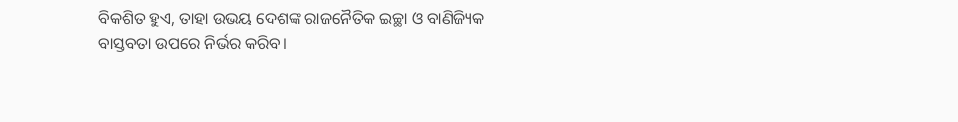ବିକଶିତ ହୁଏ, ତାହା ଉଭୟ ଦେଶଙ୍କ ରାଜନୈତିକ ଇଚ୍ଛା ଓ ବାଣିଜ୍ୟିକ ବାସ୍ତବତା ଉପରେ ନିର୍ଭର କରିବ।